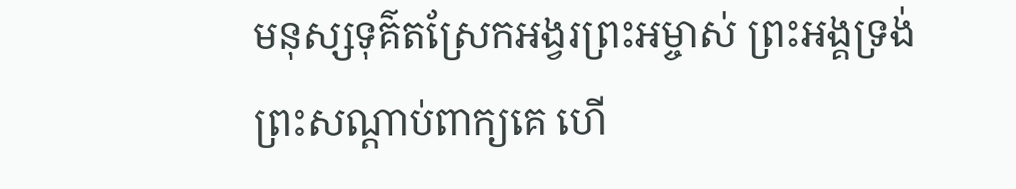មនុស្សទុគ៌តស្រែកអង្វរព្រះអម្ចាស់ ព្រះអង្គទ្រង់ព្រះសណ្ដាប់ពាក្យគេ ហើ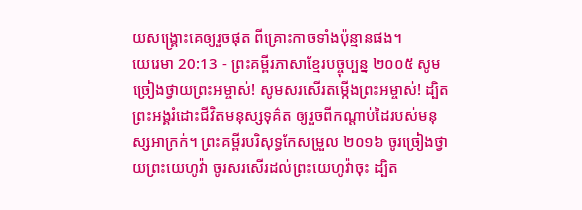យសង្គ្រោះគេឲ្យរួចផុត ពីគ្រោះកាចទាំងប៉ុន្មានផង។
យេរេមា 20:13 - ព្រះគម្ពីរភាសាខ្មែរបច្ចុប្បន្ន ២០០៥ សូមច្រៀងថ្វាយព្រះអម្ចាស់! សូមសរសើរតម្កើងព្រះអម្ចាស់! ដ្បិតព្រះអង្គរំដោះជីវិតមនុស្សទុគ៌ត ឲ្យរួចពីកណ្ដាប់ដៃរបស់មនុស្សអាក្រក់។ ព្រះគម្ពីរបរិសុទ្ធកែសម្រួល ២០១៦ ចូរច្រៀងថ្វាយព្រះយេហូវ៉ា ចូរសរសើរដល់ព្រះយេហូវ៉ាចុះ ដ្បិត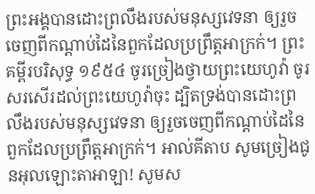ព្រះអង្គបានដោះព្រលឹងរបស់មនុស្សវេទនា ឲ្យរួចចេញពីកណ្ដាប់ដៃនៃពួកដែលប្រព្រឹត្តអាក្រក់។ ព្រះគម្ពីរបរិសុទ្ធ ១៩៥៤ ចូរច្រៀងថ្វាយព្រះយេហូវ៉ា ចូរសរសើរដល់ព្រះយេហូវ៉ាចុះ ដ្បិតទ្រង់បានដោះព្រលឹងរបស់មនុស្សវេទនា ឲ្យរួចចេញពីកណ្តាប់ដៃនៃពួកដែលប្រព្រឹត្តអាក្រក់។ អាល់គីតាប សូមច្រៀងជូនអុលឡោះតាអាឡា! សូមស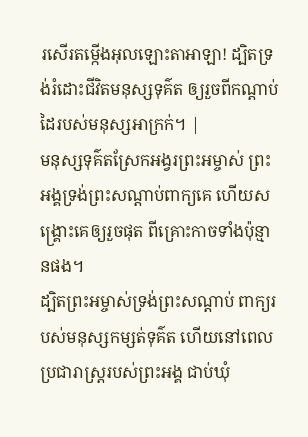រសើរតម្កើងអុលឡោះតាអាឡា! ដ្បិតទ្រង់រំដោះជីវិតមនុស្សទុគ៌ត ឲ្យរួចពីកណ្ដាប់ដៃរបស់មនុស្សអាក្រក់។ |
មនុស្សទុគ៌តស្រែកអង្វរព្រះអម្ចាស់ ព្រះអង្គទ្រង់ព្រះសណ្ដាប់ពាក្យគេ ហើយសង្គ្រោះគេឲ្យរួចផុត ពីគ្រោះកាចទាំងប៉ុន្មានផង។
ដ្បិតព្រះអម្ចាស់ទ្រង់ព្រះសណ្ដាប់ ពាក្យរបស់មនុស្សកម្សត់ទុគ៌ត ហើយនៅពេលប្រជារាស្ត្ររបស់ព្រះអង្គ ជាប់ឃុំ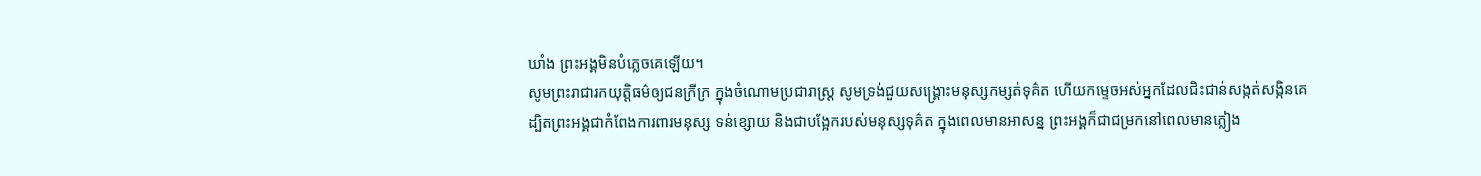ឃាំង ព្រះអង្គមិនបំភ្លេចគេឡើយ។
សូមព្រះរាជារកយុត្តិធម៌ឲ្យជនក្រីក្រ ក្នុងចំណោមប្រជារាស្ត្រ សូមទ្រង់ជួយសង្គ្រោះមនុស្សកម្សត់ទុគ៌ត ហើយកម្ទេចអស់អ្នកដែលជិះជាន់សង្កត់សង្កិនគេ
ដ្បិតព្រះអង្គជាកំពែងការពារមនុស្ស ទន់ខ្សោយ និងជាបង្អែករបស់មនុស្សទុគ៌ត ក្នុងពេលមានអាសន្ន ព្រះអង្គក៏ជាជម្រកនៅពេលមានភ្លៀង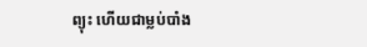ព្យុះ ហើយជាម្លប់បាំង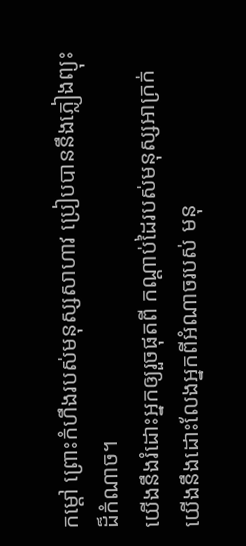កម្ដៅ ព្រោះកំហឹងរបស់មនុស្សសាហាវ ប្រៀបបាននឹងភ្លៀងព្យុះដ៏កំណាច។
យើងនឹងរំដោះអ្នកឲ្យរួចផុតពី កណ្ដាប់ដៃរបស់មនុស្សអាក្រក់ យើងនឹងដោះលែងអ្នកពីអំណាចរបស់ មនុ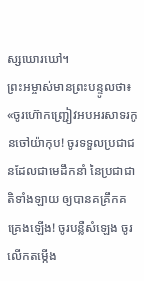ស្សឃោរឃៅ។
ព្រះអម្ចាស់មានព្រះបន្ទូលថា៖ «ចូរហ៊ោកញ្ជ្រៀវអបអរសាទរកូនចៅយ៉ាកុប! ចូរទទួលប្រជាជនដែលជាមេដឹកនាំ នៃប្រជាជាតិទាំងឡាយ ឲ្យបានគគ្រឹកគគ្រេងឡើង! ចូរបន្លឺសំឡេង ចូរលើកតម្កើង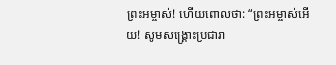ព្រះអម្ចាស់! ហើយពោលថា: “ព្រះអម្ចាស់អើយ! សូមសង្គ្រោះប្រជារា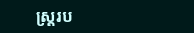ស្ដ្ររប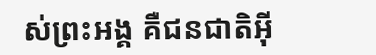ស់ព្រះអង្គ គឺជនជាតិអ៊ី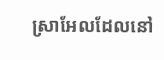ស្រាអែលដែលនៅ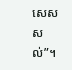សេសសល់”។